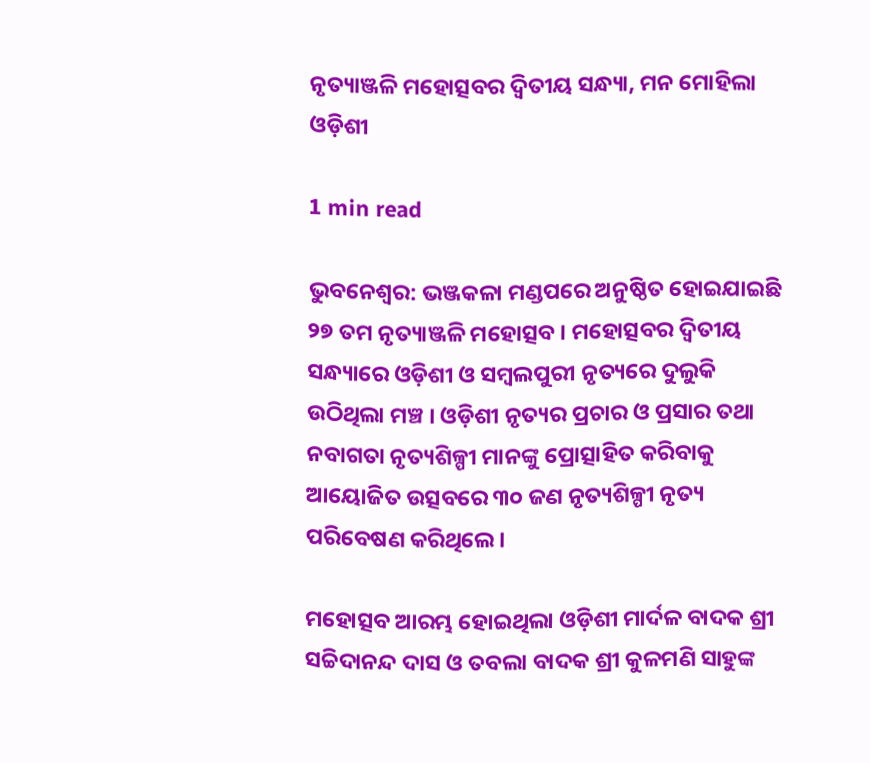ନୃତ୍ୟାଞ୍ଜଳି ମହୋତ୍ସବର ଦ୍ୱିତୀୟ ସନ୍ଧ୍ୟା, ମନ ମୋହିଲା ଓଡ଼ିଶୀ

1 min read

ଭୁବନେଶ୍ୱର: ଭଞ୍ଜକଳା ମଣ୍ଡପରେ ଅନୁଷ୍ଠିତ ହୋଇଯାଇଛି ୨୭ ତମ ନୃତ୍ୟାଞ୍ଜଳି ମହୋତ୍ସବ । ମହୋତ୍ସବର ଦ୍ୱିତୀୟ ସନ୍ଧ୍ୟାରେ ଓଡ଼ିଶୀ ଓ ସମ୍ବଲପୁରୀ ନୃତ୍ୟରେ ଦୁଲୁକି ଉଠିଥିଲା ମଞ୍ଚ । ଓଡ଼ିଶୀ ନୃତ୍ୟର ପ୍ରଚାର ଓ ପ୍ରସାର ତଥା ନବାଗତା ନୃତ୍ୟଶିଳ୍ପୀ ମାନଙ୍କୁ ପ୍ରୋତ୍ସାହିତ କରିବାକୁ ଆୟୋଜିତ ଉତ୍ସବରେ ୩୦ ଜଣ ନୃତ୍ୟଶିଳ୍ପୀ ନୃତ୍ୟ ପରିବେଷଣ କରିଥିଲେ ।

ମହୋତ୍ସବ ଆରମ୍ଭ ହୋଇଥିଲା ଓଡ଼ିଶୀ ମାର୍ଦଳ ବାଦକ ଶ୍ରୀ ସଚ୍ଚିଦାନନ୍ଦ ଦାସ ଓ ତବଲା ବାଦକ ଶ୍ରୀ କୁଳମଣି ସାହୁଙ୍କ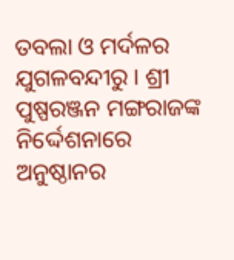ତବଲା ଓ ମର୍ଦଳର ଯୁଗଳବନ୍ଦୀରୁ । ଶ୍ରୀ ପୁଷ୍ପରଞ୍ଜନ ମଙ୍ଗରାଜଙ୍କ ନିର୍ଦ୍ଦେଶନାରେ ଅନୁଷ୍ଠାନର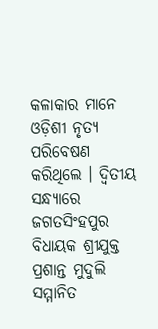କଳାକାର ମାନେ ଓଡ଼ିଶୀ ନୃତ୍ୟ ପରିବେଷଣ କରିଥିଲେ । ଦ୍ୱିତୀୟ ସନ୍ଧ୍ୟାରେ ଜଗତସିଂହପୁର ବିଧାୟକ ଶ୍ରୀଯୁକ୍ତ ପ୍ରଶାନ୍ତ ମୁଦୁଲି ସମ୍ମାନିତ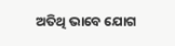ଅତିଥି ଭାବେ ଯୋଗ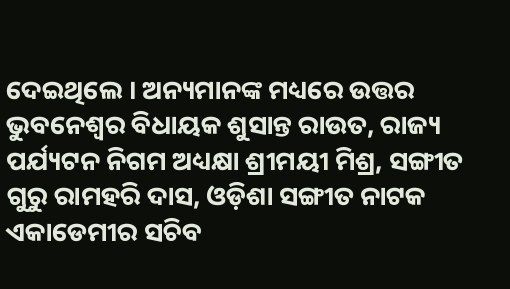ଦେଇଥିଲେ । ଅନ୍ୟମାନଙ୍କ ମଧ୍ୟରେ ଉତ୍ତର ଭୁବନେଶ୍ୱର ବିଧାୟକ ଶୁସାନ୍ତ ରାଉତ, ରାଜ୍ୟ ପର୍ଯ୍ୟଟନ ନିଗମ ଅଧ୍ୟକ୍ଷା ଶ୍ରୀମୟୀ ମିଶ୍ର, ସଙ୍ଗୀତ ଗୁରୁ ରାମହରି ଦାସ, ଓଡ଼ିଶା ସଙ୍ଗୀତ ନାଟକ ଏକାଡେମୀର ସଚିବ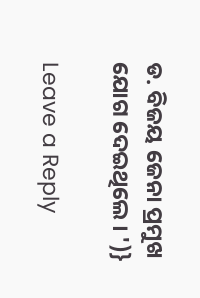ଡ. ବିଜୟ ଜେନା ପ୍ରମୁଖ ଯୋଗ ଦେଇଥିଲେ । ')}

Leave a Reply